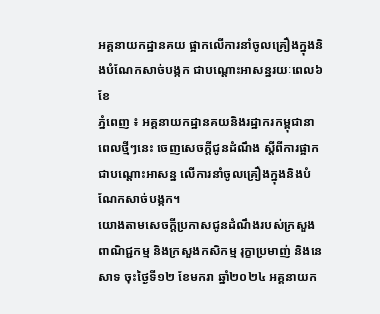អគ្គនាយកដ្ឋានគយ ផ្អាកលើការនាំចូលគ្រឿងក្នុងនិងបំណែកសាច់បង្កក ជាបណ្ដោះអាសន្នរយៈពេល៦ខែ
ភ្នំពេញ ៖ អគ្គនាយកដ្ឋានគយនិងរដ្ឋាករកម្ពុជានាពេលថ្មីៗនេះ ចេញសេចក្តីជូនដំណឹង ស្តីពីការផ្អាកជាបណ្តោះអាសន្ន លើការនាំចូលគ្រឿងក្នុងនិងបំណែកសាច់បង្កក។
យោងតាមសេចក្តីប្រកាសជូនដំណឹងរបស់ក្រសួងពាណិជ្ជកម្ម និងក្រសួងកសិកម្ម រុក្ខាប្រមាញ់ និងនេសាទ ចុះថ្ងៃទី១២ ខែមករា ឆ្នាំ២០២៤ អគ្គនាយក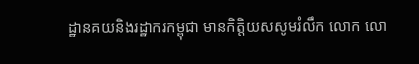ដ្ឋានគយនិងរដ្ឋាករកម្ពុជា មានកិត្តិយសសូមរំលឹក លោក លោ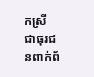កស្រី ជាធុរជនពាក់ព័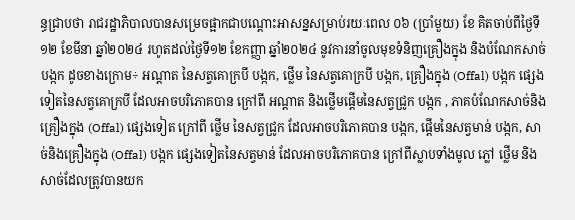ន្ធជ្រាបថា រាជរដ្ឋាភិបាលបានសម្រេចផ្អាកជាបណ្ដោះអាសន្នសម្រាប់រយៈពេល ០៦ (ប្រាំមួយ) ខែ គិតចាប់ពីថ្ងៃទី១២ ខែមីនា ឆ្នាំ២០២៤ រហូតដល់ថ្ងៃទី១២ ខែកញ្ញា ឆ្នាំ២០២៤ នូវការនាំចូលមុខទំនិញគ្រឿងក្នុង និងបំណែកសាច់បង្កក ដូចខាងក្រោម÷ អណ្តាត នៃសត្វគោក្របី បង្កក, ថ្លើម នៃសត្វគោក្របី បង្កក, គ្រឿងក្នុង (Offal) បង្កក ផ្សេងទៀតនៃសត្វគោក្របី ដែលអាចបរិភោគបាន ក្រៅពី អណ្តាត និងថ្លើមផ្តើមនៃសត្វជ្រូក បង្កក , ភាគបំណែកសាច់និងគ្រឿងក្នុង (Offal) ផ្សេងទៀត ក្រៅពី ថ្លើម នៃសត្វជ្រូក ដែលអាចបរិភោគបាន បង្កក, ផ្តើមនៃសត្វមាន់ បង្កក, សាច់និងគ្រឿងក្នុង (Offal) បង្កក ផ្សេងទៀតនៃសត្វមាន់ ដែលអាចបរិភោគបាន ក្រៅពីស្លាបទាំងមូល ភ្លៅ ថ្លើម និងសាច់ដែលត្រូវបានយក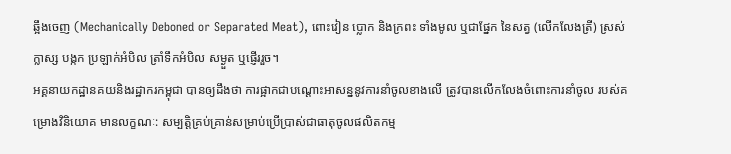ឆ្អឹងចេញ (Mechanically Deboned or Separated Meat), ពោះវៀន ប្លោក និងក្រពះ ទាំងមូល ឬជាផ្នែក នៃសត្វ (លើកលែងត្រី) ស្រស់ ក្លាស្ស បង្កក ប្រឡាក់អំបិល ត្រាំទឹកអំបិល សម្ងួត ឬផ្ញើររួច។
អគ្គនាយកដ្ឋានគយនិងរដ្ឋាករកម្ពុជា បានឲ្យដឹងថា ការផ្អាកជាបណ្តោះអាសន្ននូវការនាំចូលខាងលើ ត្រូវបានលើកលែងចំពោះការនាំចូល របស់គម្រោងវិនិយោគ មានលក្ខណៈ: សម្បត្តិគ្រប់គ្រាន់សម្រាប់ប្រើប្រាស់ជាធាតុចូលផលិតកម្ម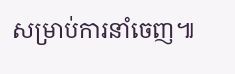សម្រាប់ការនាំចេញ៕